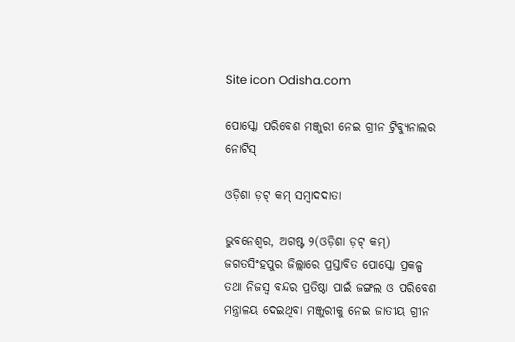Site icon Odisha.com

ପୋସ୍କୋ ପରିବେଶ ମଞ୍ଜୁରୀ ନେଇ ଗ୍ରୀନ ଟ୍ରିବ୍ୟୁନାଲର ନୋଟିସ୍

ଓଡ଼ିଶା ଡ଼ଟ୍ କମ୍ ସମ୍ବାଦଦାତା

ଭୁବନେଶ୍ୱର, ଅଗଷ୍ଟ ୨(ଓଡ଼ିଶା ଡ଼ଟ୍ କମ୍) ଜଗତସିଂହପୁର ଜିଲ୍ଲାରେ ପ୍ରସ୍ତାବିତ ପୋସ୍କୋ ପ୍ରକଳ୍ପ ତଥା ନିଜସ୍ୱ ବନ୍ଦର ପ୍ରତିଷ୍ଠା ପାଇଁ ଜଙ୍ଗଲ ଓ ପରିବେଶ ମନ୍ତ୍ରାଳୟ ଦେଇଥିବା ମଞ୍ଜୁରୀକୁ ନେଇ ଜାତୀୟ ଗ୍ରୀନ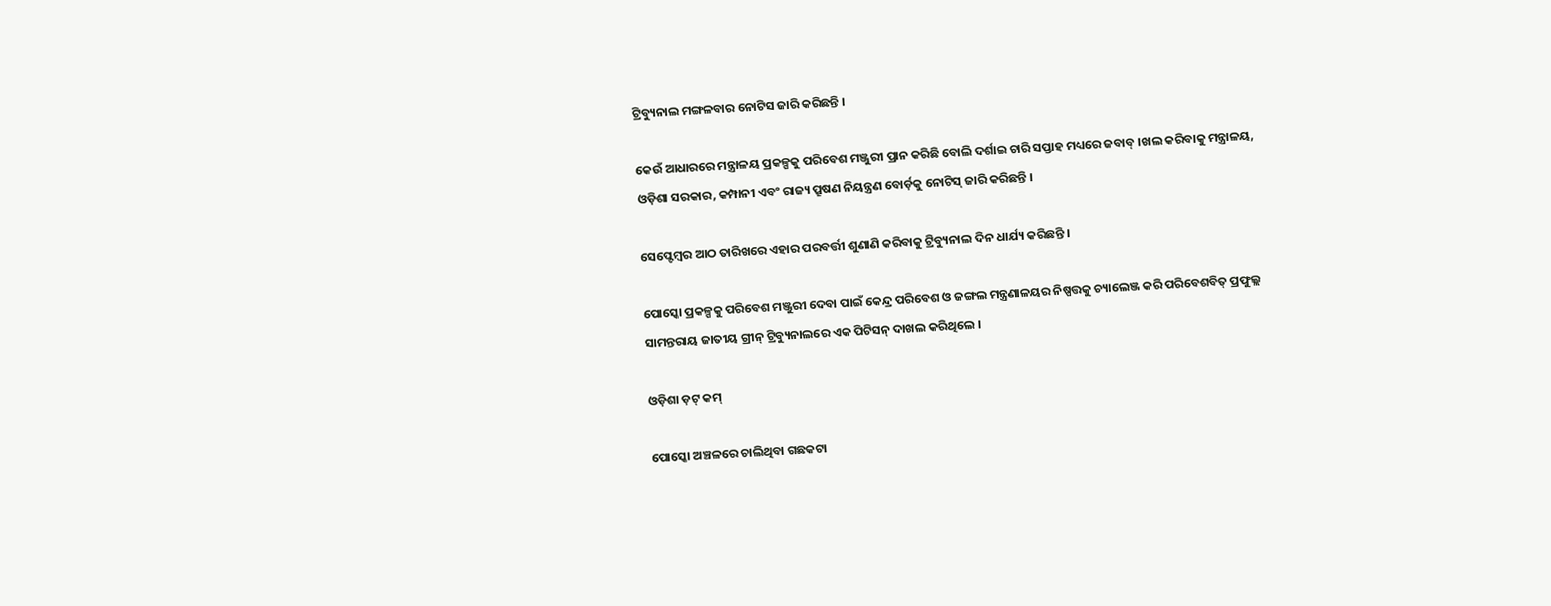ଟ୍ରିବ୍ୟୁନାଲ ମଙ୍ଗଳବାର ନୋଟିସ ଜାରି କରିଛନ୍ତି ।

କେଉଁ ଆଧାରରେ ମନ୍ତ୍ରାଳୟ ପ୍ରକଳ୍ପକୁ ପରିବେଶ ମଞ୍ଜୁରୀ ପ୍ରାନ କରିଛି ବୋଲି ଦର୍ଶାଇ ଚାରି ସପ୍ତାହ ମଧ୍ୟରେ ଜବାବ୍ ।ଖଲ କରିବାକୁ ମନ୍ତ୍ରାଳୟ, ଓଡ଼ିଶା ସରକାର, କମ୍ପାନୀ ଏବଂ ରାଜ୍ୟ ପ୍ରୂଷଣ ନିୟନ୍ତ୍ରଣ ବୋର୍ଡ଼କୁ ନୋଟିସ୍ ଜାରି କରିଛନ୍ତି ।

ସେପ୍ଟେମ୍ବର ଆଠ ତାରିଖରେ ଏହାର ପରବର୍ତ୍ତୀ ଶୁଣାଣି କରିବାକୁ ଟ୍ରିବ୍ୟୁନାଲ ଦିନ ଧାର୍ଯ୍ୟ କରିଛନ୍ତି ।

ପୋସ୍କୋ ପ୍ରକଳ୍ପକୁ ପରିବେଶ ମଞ୍ଜୁରୀ ଦେବା ପାଇଁ କେନ୍ଦ୍ର ପରିବେଶ ଓ ଜଙ୍ଗଲ ମନ୍ତ୍ରଣାଳୟର ନିଷ୍ପତ୍ତକୁ ଚ୍ୟାଲେଞ୍ଜ କରି ପରିବେଶବିତ୍ ପ୍ରଫୁଲ୍ଲ ସାମନ୍ତରାୟ ଜାତୀୟ ଗ୍ରୀନ୍ ଟ୍ରିବ୍ୟୁନାଲରେ ଏକ ପିଟିସନ୍ ଦାଖଲ କରିଥିଲେ ।

ଓଡ଼ିଶା ଡ଼ଟ୍ କମ୍

ପୋସ୍କୋ ଅଞ୍ଚଳରେ ଚାଲିଥିବା ଗଛକଟା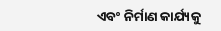ଏବଂ ନିର୍ମାଣ କାର୍ଯ୍ୟକୁ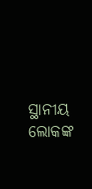ସ୍ଥାନୀୟ ଲୋକଙ୍କ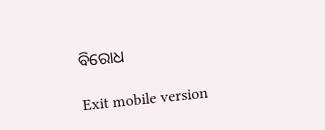ବିରୋଧ

Exit mobile version